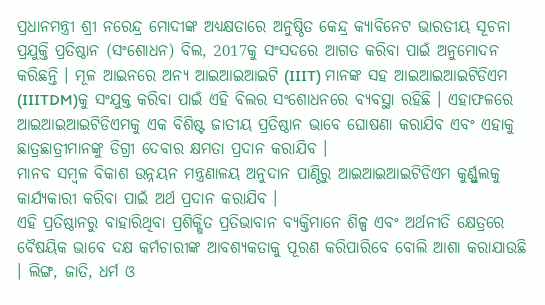ପ୍ରଧାନମନ୍ତ୍ରୀ ଶ୍ରୀ ନରେନ୍ଦ୍ର ମୋଦୀଙ୍କ ଅଧ୍ୟକ୍ଷତାରେ ଅନୁଷ୍ଠିତ କେନ୍ଦ୍ର କ୍ୟାବିନେଟ ଭାରତୀୟ ସୂଚନା ପ୍ରଯୁକ୍ତି ପ୍ରତିଷ୍ଠାନ (ସଂଶୋଧନ) ବିଲ, 2017କୁ ସଂସଦରେ ଆଗତ କରିବା ପାଇଁ ଅନୁମୋଦନ କରିଛନ୍ତି । ମୂଳ ଆଇନରେ ଅନ୍ୟ ଆଇଆଇଆଇଟି (IIIT) ମାନଙ୍କ ସହ ଆଇଆଇଆଇଟିଡିଏମ (IIITDM)କୁ ସଂଯୁକ୍ତ କରିବା ପାଇଁ ଏହି ବିଲର ସଂଶୋଧନରେ ବ୍ୟବସ୍ଥା ରହିଛି । ଏହାଫଳରେ ଆଇଆଇଆଇଟିଡିଏମକୁ ଏକ ବିଶିଷ୍ଟ ଜାତୀୟ ପ୍ରତିଷ୍ଠାନ ଭାବେ ଘୋଷଣା କରାଯିବ ଏବଂ ଏହାକୁ ଛାତ୍ରଛାତ୍ରୀମାନଙ୍କୁ ଡିଗ୍ରୀ ଦେବାର କ୍ଷମତା ପ୍ରଦାନ କରାଯିବ ।
ମାନବ ସମ୍ବଳ ବିକାଶ ଉନ୍ନୟନ ମନ୍ତ୍ରଣାଳୟ ଅନୁଦାନ ପାଣ୍ଠିରୁ ଆଇଆଇଆଇଟିଡିଏମ କୁର୍ଣ୍ଣୁଲକୁ କାର୍ଯ୍ୟକାରୀ କରିବା ପାଇଁ ଅର୍ଥ ପ୍ରଦାନ କରାଯିବ ।
ଏହି ପ୍ରତିଷ୍ଠାନରୁ ବାହାରିଥିବା ପ୍ରଶିକ୍ଷିତ ପ୍ରତିଭାବାନ ବ୍ୟକ୍ତିମାନେ ଶିଳ୍ପ ଏବଂ ଅର୍ଥନୀତି କ୍ଷେତ୍ରରେ ବୈଷୟିକ ଭାବେ ଦକ୍ଷ କର୍ମଚାରୀଙ୍କ ଆବଶ୍ୟକତାକୁ ପୂରଣ କରିପାରିବେ ବୋଲି ଆଶା କରାଯାଉଛି । ଲିଙ୍ଗ, ଜାତି, ଧର୍ମ ଓ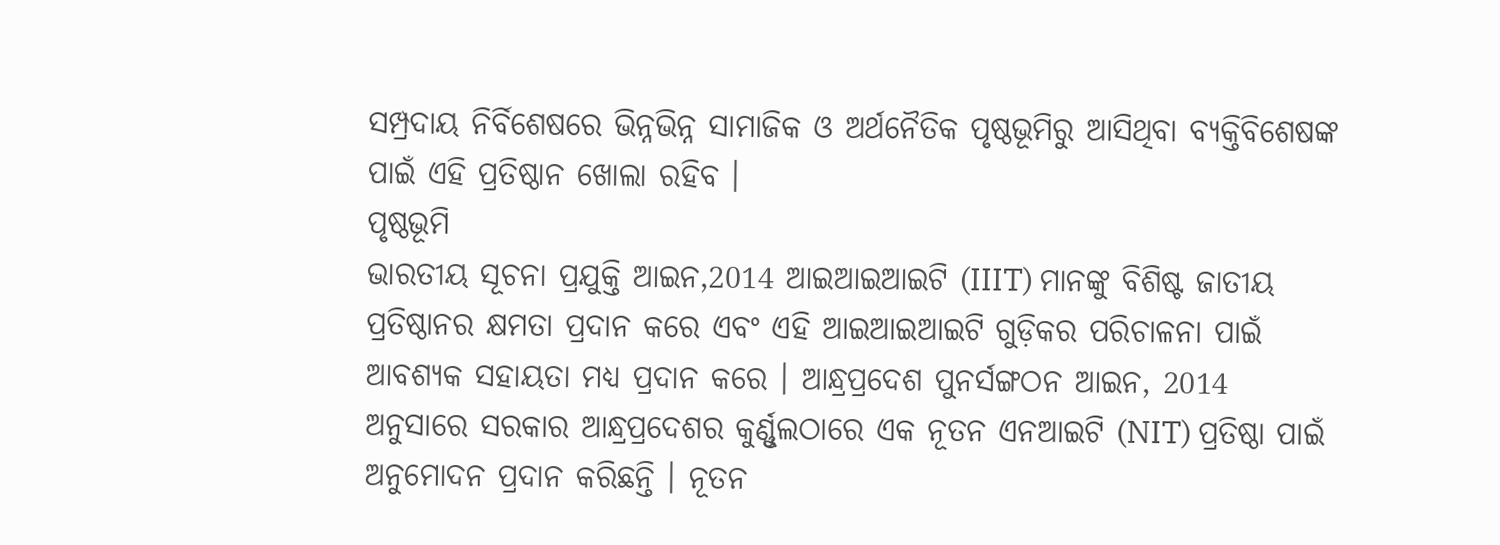ସମ୍ପ୍ରଦାୟ ନିର୍ବିଶେଷରେ ଭିନ୍ନଭିନ୍ନ ସାମାଜିକ ଓ ଅର୍ଥନୈତିକ ପୃଷ୍ଠଭୂମିରୁ ଆସିଥିବା ବ୍ୟକ୍ତିବିଶେଷଙ୍କ ପାଇଁ ଏହି ପ୍ରତିଷ୍ଠାନ ଖୋଲା ରହିବ ।
ପୃଷ୍ଠଭୂମି
ଭାରତୀୟ ସୂଚନା ପ୍ରଯୁକ୍ତି ଆଇନ,2014 ଆଇଆଇଆଇଟି (IIIT) ମାନଙ୍କୁ ବିଶିଷ୍ଟ ଜାତୀୟ ପ୍ରତିଷ୍ଠାନର କ୍ଷମତା ପ୍ରଦାନ କରେ ଏବଂ ଏହି ଆଇଆଇଆଇଟି ଗୁଡ଼ିକର ପରିଚାଳନା ପାଇଁ ଆବଶ୍ୟକ ସହାୟତା ମଧ୍ୟ ପ୍ରଦାନ କରେ । ଆନ୍ଧ୍ରପ୍ରଦେଶ ପୁନର୍ସଙ୍ଗଠନ ଆଇନ, 2014 ଅନୁସାରେ ସରକାର ଆନ୍ଧ୍ରପ୍ରଦେଶର କୁର୍ଣ୍ଣୁଲଠାରେ ଏକ ନୂତନ ଏନଆଇଟି (NIT) ପ୍ରତିଷ୍ଠା ପାଇଁ ଅନୁମୋଦନ ପ୍ରଦାନ କରିଛନ୍ତି । ନୂତନ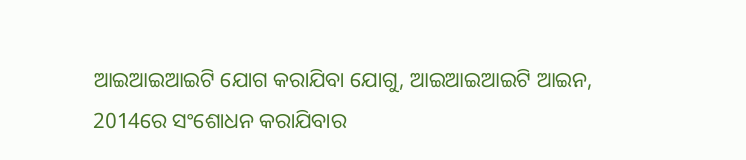ଆଇଆଇଆଇଟି ଯୋଗ କରାଯିବା ଯୋଗୁ, ଆଇଆଇଆଇଟି ଆଇନ, 2014ରେ ସଂଶୋଧନ କରାଯିବାର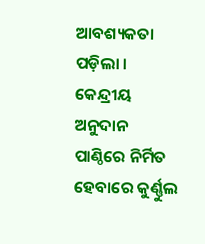ଆବଶ୍ୟକତା ପଡ଼ିଲା । କେନ୍ଦ୍ରୀୟ ଅନୁଦାନ ପାଣ୍ଠିରେ ନିର୍ମିତ ହେବାରେ କୁର୍ଣ୍ଣୁଲ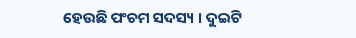ହେଉଛି ପଂଚମ ସଦସ୍ୟ । ଦୁଇଟି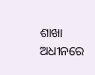ଶାଖା ଅଧୀନରେ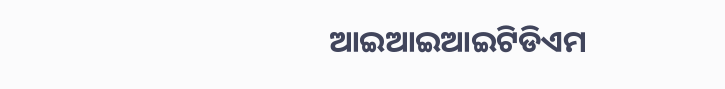ଆଇଆଇଆଇଟିଡିଏମ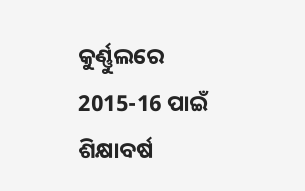କୁର୍ଣ୍ଣୁଲରେ 2015-16 ପାଇଁ ଶିକ୍ଷାବର୍ଷ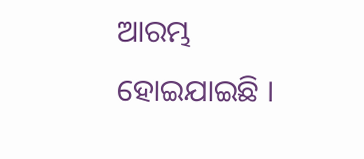ଆରମ୍ଭ ହୋଇଯାଇଛି ।